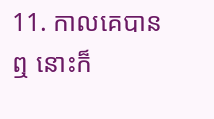11. កាលគេបានឮ នោះក៏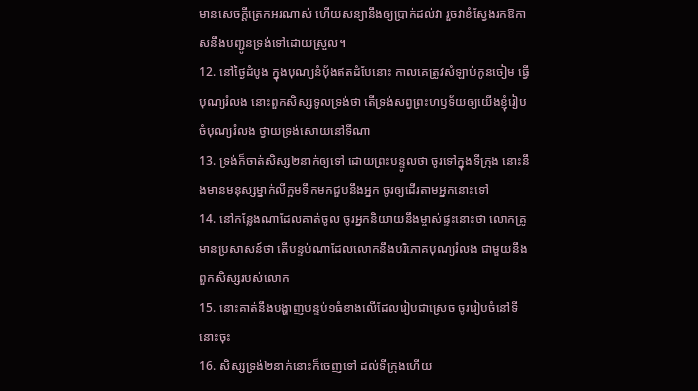មានសេចក្តីត្រេកអរណាស់ ហើយសន្យានឹងឲ្យប្រាក់ដល់វា រួចវាខំស្វែងរកឱកាសនឹងបញ្ជូនទ្រង់ទៅដោយស្រួល។
12. នៅថ្ងៃដំបូង ក្នុងបុណ្យនំបុ័ងឥតដំបែនោះ កាលគេត្រូវសំឡាប់កូនចៀម ធ្វើបុណ្យរំលង នោះពួកសិស្សទូលទ្រង់ថា តើទ្រង់សព្វព្រះហឫទ័យឲ្យយើងខ្ញុំរៀបចំបុណ្យរំលង ថ្វាយទ្រង់សោយនៅទីណា
13. ទ្រង់ក៏ចាត់សិស្ស២នាក់ឲ្យទៅ ដោយព្រះបន្ទូលថា ចូរទៅក្នុងទីក្រុង នោះនឹងមានមនុស្សម្នាក់លីក្អមទឹកមកជួបនឹងអ្នក ចូរឲ្យដើរតាមអ្នកនោះទៅ
14. នៅកន្លែងណាដែលគាត់ចូល ចូរអ្នកនិយាយនឹងម្ចាស់ផ្ទះនោះថា លោកគ្រូមានប្រសាសន៍ថា តើបន្ទប់ណាដែលលោកនឹងបរិភោគបុណ្យរំលង ជាមួយនឹងពួកសិស្សរបស់លោក
15. នោះគាត់នឹងបង្ហាញបន្ទប់១ធំខាងលើដែលរៀបជាស្រេច ចូររៀបចំនៅទីនោះចុះ
16. សិស្សទ្រង់២នាក់នោះក៏ចេញទៅ ដល់ទីក្រុងហើយ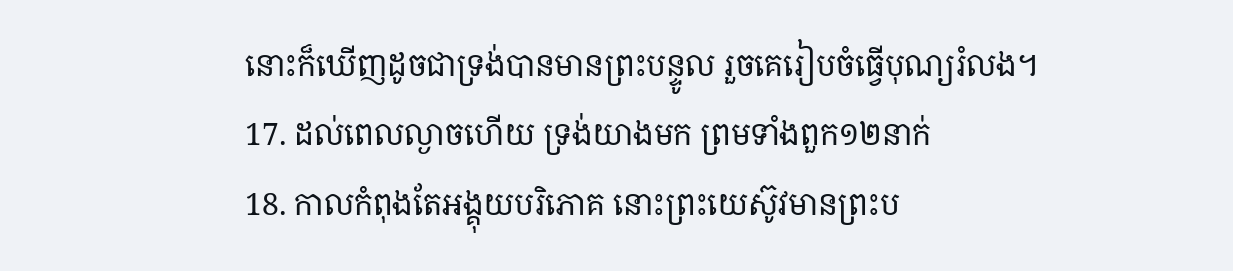នោះក៏ឃើញដូចជាទ្រង់បានមានព្រះបន្ទូល រួចគេរៀបចំធ្វើបុណ្យរំលង។
17. ដល់ពេលល្ងាចហើយ ទ្រង់យាងមក ព្រមទាំងពួក១២នាក់
18. កាលកំពុងតែអង្គុយបរិភោគ នោះព្រះយេស៊ូវមានព្រះប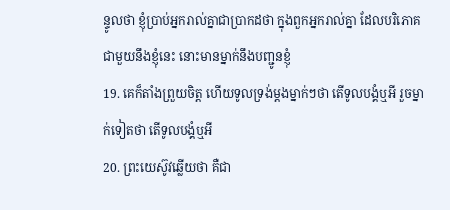ន្ទូលថា ខ្ញុំប្រាប់អ្នករាល់គ្នាជាប្រាកដថា ក្នុងពួកអ្នករាល់គ្នា ដែលបរិភោគជាមួយនឹងខ្ញុំនេះ នោះមានម្នាក់នឹងបញ្ជូនខ្ញុំ
19. គេក៏តាំងព្រួយចិត្ត ហើយទូលទ្រង់ម្តងម្នាក់ៗថា តើទូលបង្គំឬអី រួចម្នាក់ទៀតថា តើទូលបង្គំឬអី
20. ព្រះយេស៊ូវឆ្លើយថា គឺជា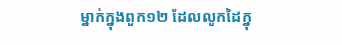ម្នាក់ក្នុងពួក១២ ដែលលូកដៃក្នុ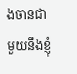ងចានជាមួយនឹងខ្ញុំ